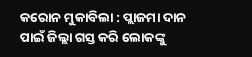କରୋନ ମୁକାବିଲା : ପ୍ଲାଜମା ଦାନ ପାଇଁ ଜିଲ୍ଲା ଗସ୍ତ କରି ଲୋକଙ୍କୁ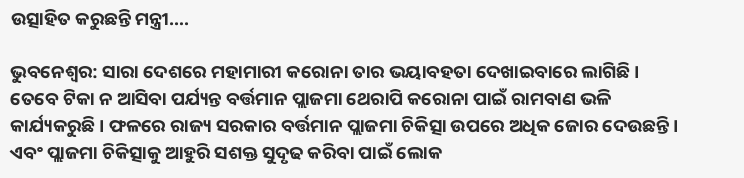ଉତ୍ସାହିତ କରୁଛନ୍ତି ମନ୍ତ୍ରୀ….

ଭୁବନେଶ୍ୱର: ସାରା ଦେଶରେ ମହାମାରୀ କରୋନା ତାର ଭୟାବହତା ଦେଖାଇବାରେ ଲାଗିଛି । ତେବେ ଟିକା ନ ଆସିବା ପର୍ଯ୍ୟନ୍ତ ବର୍ତ୍ତମାନ ପ୍ଲାଜମା ଥେରାପି କରୋନା ପାଇଁ ରାମବାଣ ଭଳି କାର୍ଯ୍ୟକରୁଛି । ଫଳରେ ରାଜ୍ୟ ସରକାର ବର୍ତ୍ତମାନ ପ୍ଲାଜମା ଚିକିତ୍ସା ଉପରେ ଅଧିକ ଜୋର ଦେଉଛନ୍ତି । ଏବଂ ପ୍ଲାଜମା ଚିକିତ୍ସାକୁ ଆହୁରି ସଶକ୍ତ ସୁଦୃଢ କରିବା ପାଇଁ ଲୋକ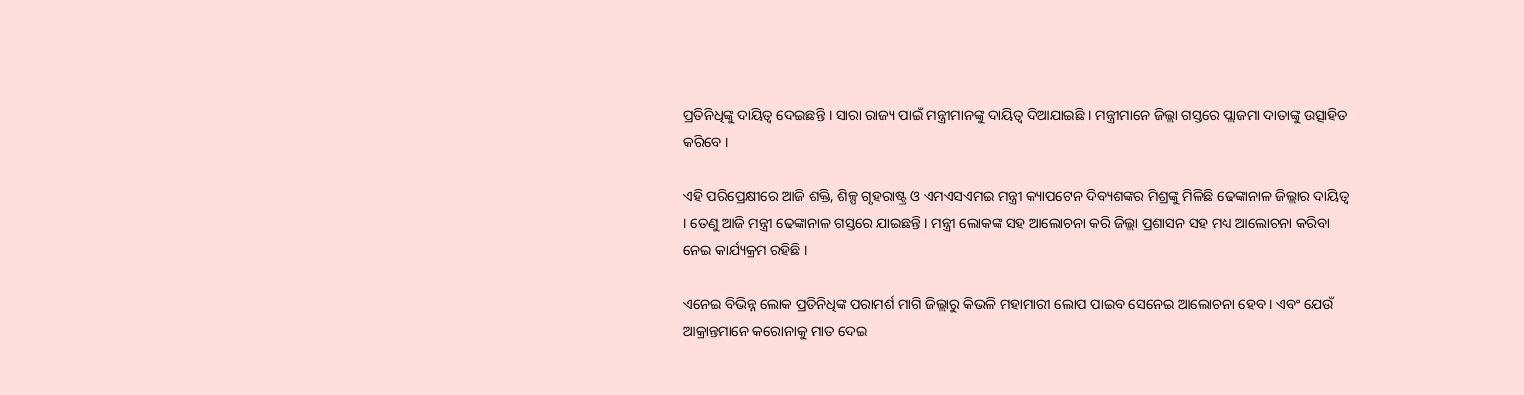ପ୍ରତିନିଧିଙ୍କୁ ଦାୟିତ୍ୱ ଦେଇଛନ୍ତି । ସାରା ରାଜ୍ୟ ପାଇଁ ମନ୍ତ୍ରୀମାନଙ୍କୁ ଦାୟିତ୍ୱ ଦିଆଯାଇଛି । ମନ୍ତ୍ରୀମାନେ ଜିଲ୍ଲା ଗସ୍ତରେ ପ୍ଲାଜମା ଦାତାଙ୍କୁ ଉତ୍ସାହିତ କରିବେ ।

ଏହି ପରିପ୍ରେକ୍ଷୀରେ ଆଜି ଶକ୍ତି, ଶିଳ୍ପ ଗୃହରାଷ୍ଟ୍ର ଓ ଏମଏସଏମଇ ମନ୍ତ୍ରୀ କ୍ୟାପଟେନ ଦିବ୍ୟଶଙ୍କର ମିଶ୍ରଙ୍କୁ ମିଳିଛି ଢେଙ୍କାନାଳ ଜିଲ୍ଲାର ଦାୟିତ୍ୱ । ତେଣୁ ଆଜି ମନ୍ତ୍ରୀ ଢେଙ୍କାନାଳ ଗସ୍ତରେ ଯାଇଛନ୍ତି । ମନ୍ତ୍ରୀ ଲୋକଙ୍କ ସହ ଆଲୋଚନା କରି ଜିଲ୍ଲା ପ୍ରଶାସନ ସହ ମଧ୍ୟ ଆଲୋଚନା କରିବା ନେଇ କାର୍ଯ୍ୟକ୍ରମ ରହିଛି ।

ଏନେଇ ବିଭିନ୍ନ ଲୋକ ପ୍ରତିନିଧିଙ୍କ ପରାମର୍ଶ ମାଗି ଜିଲ୍ଲାରୁ କିଭଳି ମହାମାରୀ ଲୋପ ପାଇବ ସେନେଇ ଆଲୋଚନା ହେବ । ଏବଂ ଯେଉଁ ଆକ୍ରାନ୍ତମାନେ କରୋନାକୁ ମାତ ଦେଇ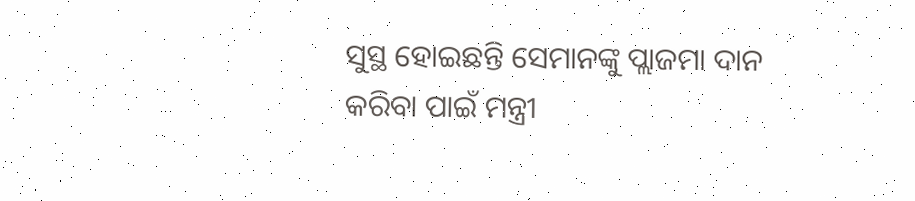ସୁସ୍ଥ ହୋଇଛନ୍ତି ସେମାନଙ୍କୁ ପ୍ଲାଜମା ଦାନ କରିବା ପାଇଁ ମନ୍ତ୍ରୀ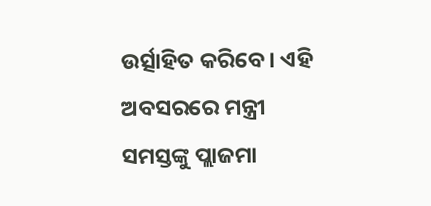ଉର୍ତ୍ସାହିତ କରିବେ । ଏହି ଅବସରରେ ମନ୍ତ୍ରୀ ସମସ୍ତଙ୍କୁ ପ୍ଲାଜମା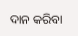ଦାନ କରିବା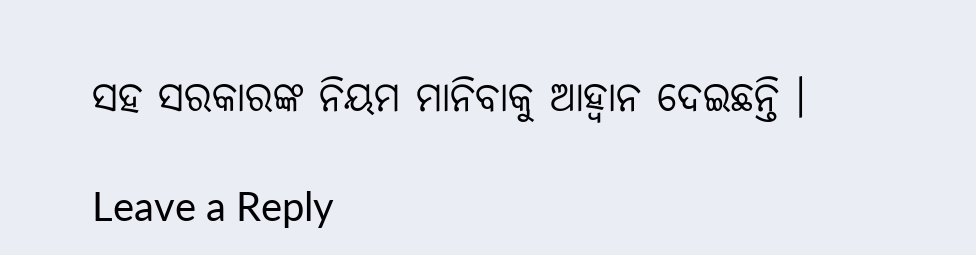ସହ ସରକାରଙ୍କ ନିୟମ ମାନିବାକୁ ଆହ୍ୱାନ ଦେଇଛନ୍ତି ।

Leave a Reply